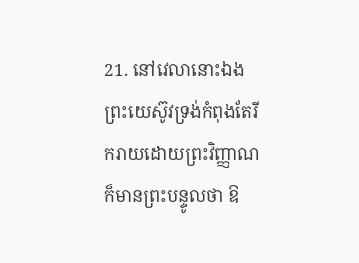21. នៅវេលានោះឯង ព្រះយេស៊ូវទ្រង់កំពុងតែរីករាយដោយព្រះវិញ្ញាណ ក៏មានព្រះបន្ទូលថា ឱ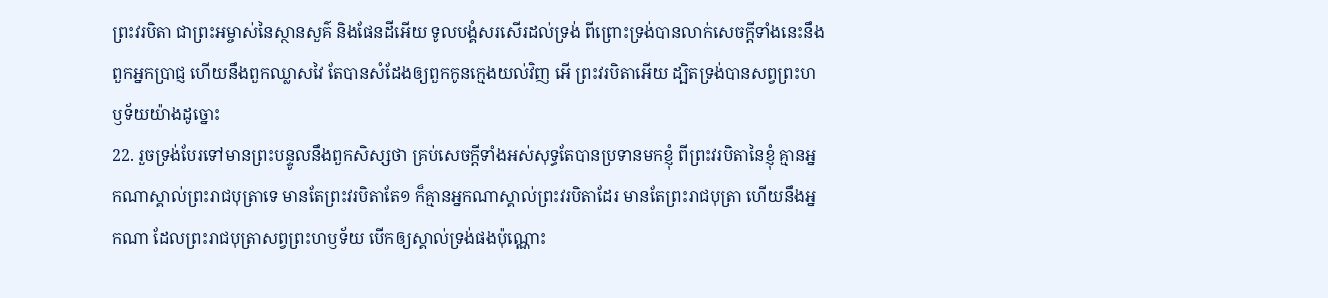ព្រះវរបិតា ជាព្រះអម្ចាស់នៃស្ថានសួគ៌ និងផែនដីអើយ ទូលបង្គំសរសើរដល់ទ្រង់ ពីព្រោះទ្រង់បានលាក់សេចក្ដីទាំងនេះនឹងពួកអ្នកប្រាជ្ញ ហើយនឹងពួកឈ្លាសវៃ តែបានសំដែងឲ្យពួកកូនក្មេងយល់វិញ អើ ព្រះវរបិតាអើយ ដ្បិតទ្រង់បានសព្វព្រះហឫទ័យយ៉ាងដូច្នោះ
22. រួចទ្រង់បែរទៅមានព្រះបន្ទូលនឹងពួកសិស្សថា គ្រប់សេចក្ដីទាំងអស់សុទ្ធតែបានប្រទានមកខ្ញុំ ពីព្រះវរបិតានៃខ្ញុំ គ្មានអ្នកណាស្គាល់ព្រះរាជបុត្រាទេ មានតែព្រះវរបិតាតែ១ ក៏គ្មានអ្នកណាស្គាល់ព្រះវរបិតាដែរ មានតែព្រះរាជបុត្រា ហើយនឹងអ្នកណា ដែលព្រះរាជបុត្រាសព្វព្រះហឫទ័យ បើកឲ្យស្គាល់ទ្រង់ផងប៉ុណ្ណោះ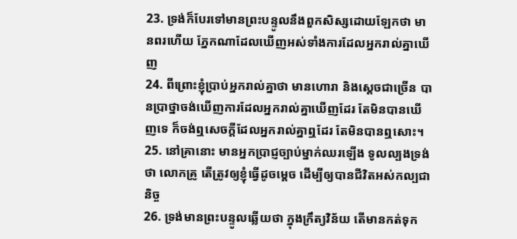23. ទ្រង់ក៏បែរទៅមានព្រះបន្ទូលនឹងពួកសិស្សដោយឡែកថា មានពរហើយ ភ្នែកណាដែលឃើញអស់ទាំងការដែលអ្នករាល់គ្នាឃើញ
24. ពីព្រោះខ្ញុំប្រាប់អ្នករាល់គ្នាថា មានហោរា និងស្តេចជាច្រើន បានប្រាថ្នាចង់ឃើញការដែលអ្នករាល់គ្នាឃើញដែរ តែមិនបានឃើញទេ ក៏ចង់ឮសេចក្ដីដែលអ្នករាល់គ្នាឮដែរ តែមិនបានឮសោះ។
25. នៅគ្រានោះ មានអ្នកប្រាជ្ញច្បាប់ម្នាក់ឈរឡើង ទូលល្បងទ្រង់ថា លោកគ្រូ តើត្រូវឲ្យខ្ញុំធ្វើដូចម្តេច ដើម្បីឲ្យបានជីវិតអស់កល្បជានិច្ច
26. ទ្រង់មានព្រះបន្ទូលឆ្លើយថា ក្នុងក្រឹត្យវិន័យ តើមានកត់ទុក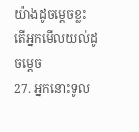យ៉ាងដូចម្តេចខ្លះ តើអ្នកមើលយល់ដូចម្តេច
27. អ្នកនោះទូល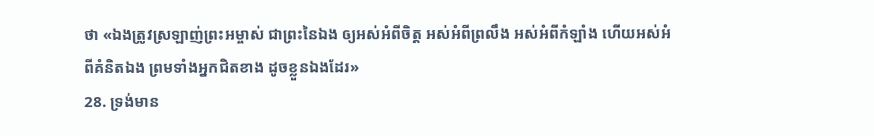ថា «ឯងត្រូវស្រឡាញ់ព្រះអម្ចាស់ ជាព្រះនៃឯង ឲ្យអស់អំពីចិត្ត អស់អំពីព្រលឹង អស់អំពីកំឡាំង ហើយអស់អំពីគំនិតឯង ព្រមទាំងអ្នកជិតខាង ដូចខ្លួនឯងដែរ»
28. ទ្រង់មាន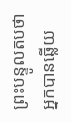ព្រះបន្ទូលតបថា អ្នកបានឆ្លើយ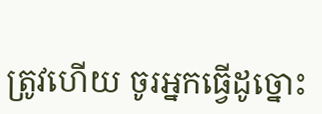ត្រូវហើយ ចូរអ្នកធ្វើដូច្នោះ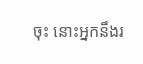ចុះ នោះអ្នកនឹងរ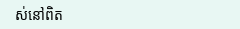ស់នៅពិត